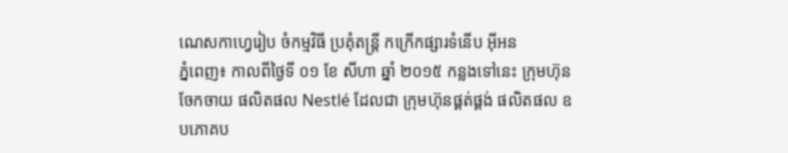ណេសកាហ្វេរៀប ចំកម្មវិធី ប្រគុំតន្ដ្រី កក្រើកផ្សារទំនើប អ៊ីអន
ភ្នំពេញ៖ កាលពីថ្ងៃទី ០១ ខែ សីហា ឆ្នាំ ២០១៥ កន្លងទៅនេះ ក្រុមហ៊ុនចែកចាយ ផលិតផល Nestlé ដែលជា ក្រុមហ៊ុនផ្គត់ផ្គង់ ផលិតផល ឧបភោគប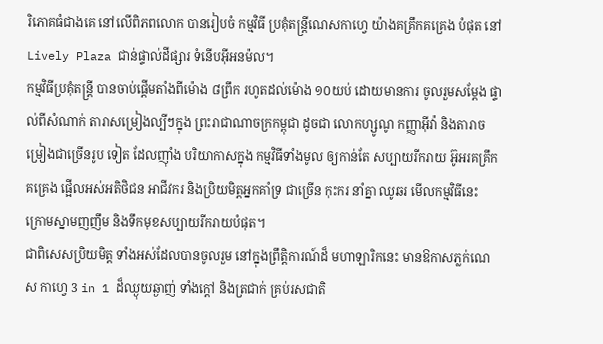រិភោគធំជាងគេ នៅលើពិភពលោក បានរៀបចំ កម្មវិធី ប្រគុំតន្ដ្រីណេសកាហ្វេ យ៉ាងគគ្រឹកគគ្រេង បំផុត នៅ Lively Plaza ជាន់ផ្ទាល់ដីផ្សារ ទំនើបអ៊ីអនម៉ល។
កម្មវិធីប្រគុំតន្ដ្រី បានចាប់ផ្ដើមតាំងពីម៉ោង ៨ព្រឹក រហូតដល់ម៉ោង ១០យប់ ដោយមានការ ចូលរួមសម្ដែង ផ្ទាល់ពីសំណាក់ តារាសម្រៀងល្បីៗក្នុង ព្រះរាជាណាចក្រកម្ពុជា ដូចជា លោកហ្សូណូ កញ្ញាអ៊ីវ៉ា និងតារាចម្រៀងជាច្រើនរូប ទៀត ដែលញ៉ាំង បរិយាកាសក្នុង កម្មវិធីទាំងមូល ឲ្យកាន់តែ សប្បាយរីករាយ អ៊ូអរគគ្រឹកគគ្រេង ផ្អើលអស់អតិថិជន អាជីវករ និងប្រិយមិត្ដអ្នកគាំទ្រ ជាច្រើន កុះករ នាំគ្នា ឈូឆរ មើលកម្មវិធីនេះ ក្រោមស្នាមញញឹម និងទឹកមុខសប្បាយរីករាយបំផុត។
ជាពិសេសប្រិយមិត្ដ ទាំងអស់ដែលបានចូលរួម នៅក្នុងព្រឹត្ដិការណ៍ដ៏ មហាឡារិកនេះ មានឱកាសភ្លក់ណេស កាហ្វេ 3 in 1 ដ៏ឈ្ងុយឆ្ងាញ់ ទាំងក្ដៅ និងត្រជាក់ គ្រប់រសជាតិ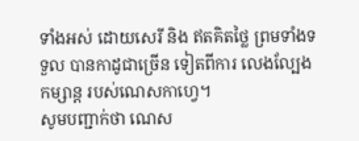ទាំងអស់ ដោយសេរី និង ឥតគិតថ្លៃ ព្រមទាំងទទួល បានកាដូជាច្រើន ទៀតពីការ លេងល្បែង កម្សាន្ដ របស់ណេសកាហ្វេ។
សូមបញ្ជាក់ថា ណេស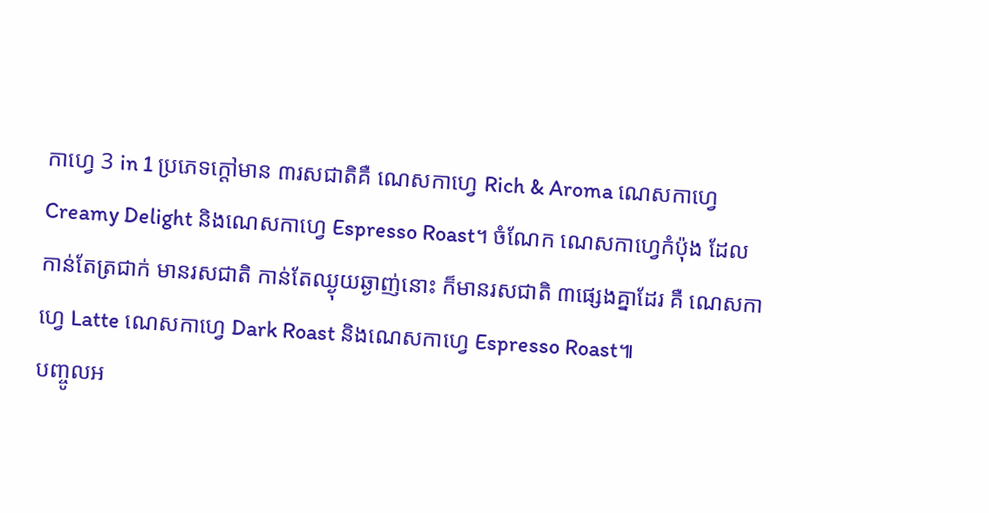កាហ្វេ 3 in 1 ប្រភេទក្ដៅមាន ៣រសជាតិគឺ ណេសកាហ្វេ Rich & Aroma ណេសកាហ្វេ Creamy Delight និងណេសកាហ្វេ Espresso Roast។ ចំណែក ណេសកាហ្វេកំប៉ុង ដែលកាន់តែត្រជាក់ មានរសជាតិ កាន់តែឈ្ងុយឆ្ងាញ់នោះ ក៏មានរសជាតិ ៣ផ្សេងគ្នាដែរ គឺ ណេសកាហ្វេ Latte ណេសកាហ្វេ Dark Roast និងណេសកាហ្វេ Espresso Roast៕
បញ្ចូលអ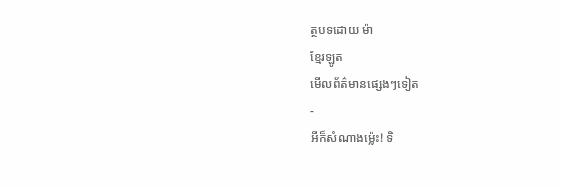ត្ថបទដោយ ម៉ា
ខ្មែរឡូត
មើលព័ត៌មានផ្សេងៗទៀត
-
អីក៏សំណាងម្ល៉េះ! ទិ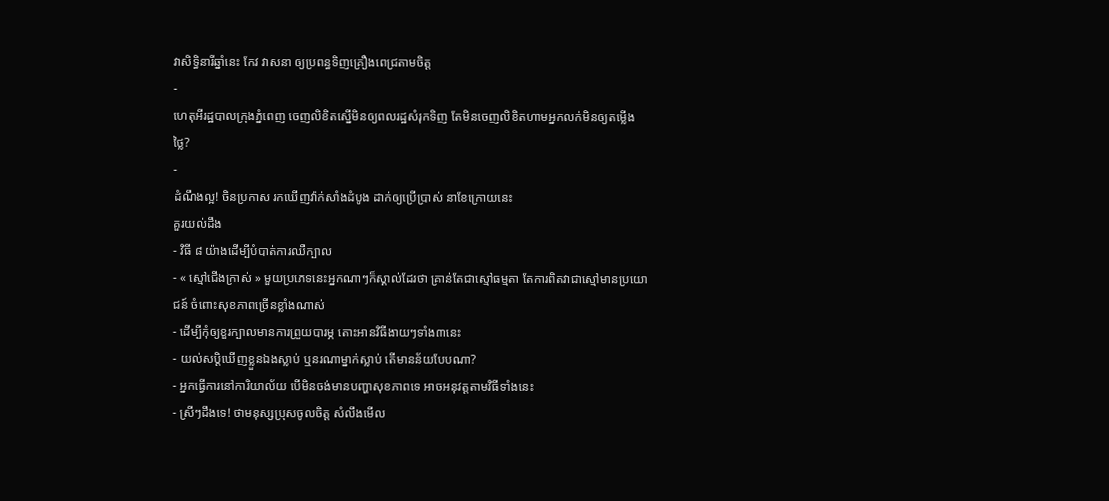វាសិទ្ធិនារីឆ្នាំនេះ កែវ វាសនា ឲ្យប្រពន្ធទិញគ្រឿងពេជ្រតាមចិត្ត
-
ហេតុអីរដ្ឋបាលក្រុងភ្នំពេញ ចេញលិខិតស្នើមិនឲ្យពលរដ្ឋសំរុកទិញ តែមិនចេញលិខិតហាមអ្នកលក់មិនឲ្យតម្លើងថ្លៃ?
-
ដំណឹងល្អ! ចិនប្រកាស រកឃើញវ៉ាក់សាំងដំបូង ដាក់ឲ្យប្រើប្រាស់ នាខែក្រោយនេះ
គួរយល់ដឹង
- វិធី ៨ យ៉ាងដើម្បីបំបាត់ការឈឺក្បាល
- « ស្មៅជើងក្រាស់ » មួយប្រភេទនេះអ្នកណាៗក៏ស្គាល់ដែរថា គ្រាន់តែជាស្មៅធម្មតា តែការពិតវាជាស្មៅមានប្រយោជន៍ ចំពោះសុខភាពច្រើនខ្លាំងណាស់
- ដើម្បីកុំឲ្យខួរក្បាលមានការព្រួយបារម្ភ តោះអានវិធីងាយៗទាំង៣នេះ
- យល់សប្តិឃើញខ្លួនឯងស្លាប់ ឬនរណាម្នាក់ស្លាប់ តើមានន័យបែបណា?
- អ្នកធ្វើការនៅការិយាល័យ បើមិនចង់មានបញ្ហាសុខភាពទេ អាចអនុវត្តតាមវិធីទាំងនេះ
- ស្រីៗដឹងទេ! ថាមនុស្សប្រុសចូលចិត្ត សំលឹងមើល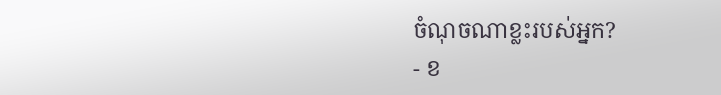ចំណុចណាខ្លះរបស់អ្នក?
- ខ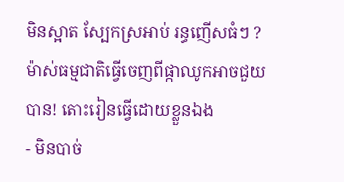មិនស្អាត ស្បែកស្រអាប់ រន្ធញើសធំៗ ? ម៉ាស់ធម្មជាតិធ្វើចេញពីផ្កាឈូកអាចជួយបាន! តោះរៀនធ្វើដោយខ្លួនឯង
- មិនបាច់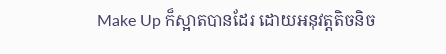Make Up ក៏ស្អាតបានដែរ ដោយអនុវត្តតិចនិច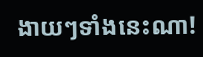ងាយៗទាំងនេះណា!